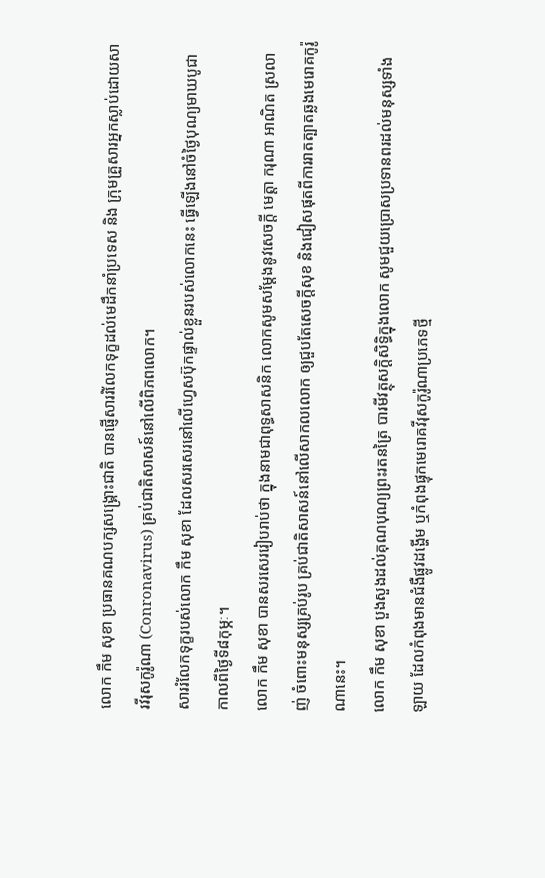លោក កឹម សុខា ប្រធានគណបក្សសង្គ្រោះជាតិ បានផ្ញើសាររំលែកទុក្ខដល់មេដឹកនាំប្រទេស និង ក្រុមគ្រួសារអ្នកស្លាប់ដោយសារវីរុសកូរ៉ូណា (Conronavirus) គ្រប់ជាតិសាសន៍នៅលើពិភពលោក។
សាររំលែកទុក្ខរបស់លោក កឹម សុខា ដែលសរសេរនៅលើហ្វេសប៊ុកផ្ទាល់ខ្លួនរបស់លោកនេះ ធ្វើឡើងនៅចំថ្ងៃបុណ្យមាឃបូជា កាលពីថ្ងៃទី៨កុម្ភៈ។
លោក កឹម សុខា បានសរសេររៀបរាប់ថា ក្នុងនាមជាពុទ្ធសាសនិក លោកសូមសម្ដែងនូវសេចក្ដី មេត្តា ករុណា អាណិត ស្រលាញ់ ចំពោះមនុស្សគ្រប់រូប គ្រប់ជាតិសាសន៍នៅលើសាកលលោក ឲ្យជួបតែសេចក្ដីសុខ និងជៀសផុតពីការរាតត្បាតឆ្លងមេរោគកូរ៉ូណានេះ។
លោក កឹម សុខា បួងសួងដល់គុណបុណ្យព្រះរតនត្រៃ បារមីវត្ថុសក្ដិសិទ្ធិក្នុងលោក សូមជួយប្រោសប្រទានពរដល់មនុស្សទាំងឡាយ ដែលកំពុងមានជំងឺផ្លូវដង្ហើម ឬកំពុងផ្ទុកមេរោគវីរុសកូរ៉ូណាប្រភេទថ្មី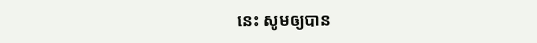នេះ សូមឲ្យបាន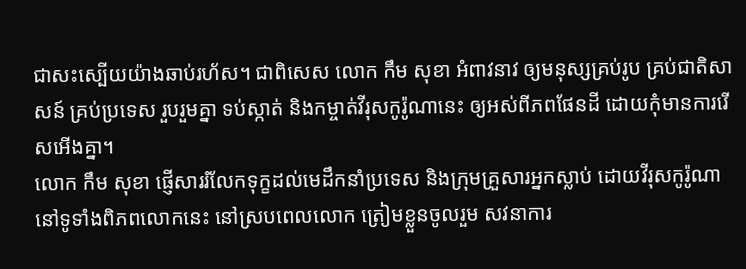ជាសះស្បើយយ៉ាងឆាប់រហ័ស។ ជាពិសេស លោក កឹម សុខា អំពាវនាវ ឲ្យមនុស្សគ្រប់រូប គ្រប់ជាតិសាសន៍ គ្រប់ប្រទេស រួបរួមគ្នា ទប់ស្កាត់ និងកម្ចាត់វីរុសកូរ៉ូណានេះ ឲ្យអស់ពីភពផែនដី ដោយកុំមានការរើសអើងគ្នា។
លោក កឹម សុខា ផ្ញើសាររំលែកទុក្ខដល់មេដឹកនាំប្រទេស និងក្រុមគ្រួសារអ្នកស្លាប់ ដោយវីរុសកូរ៉ូណា នៅទូទាំងពិភពលោកនេះ នៅស្របពេលលោក ត្រៀមខ្លួនចូលរួម សវនាការ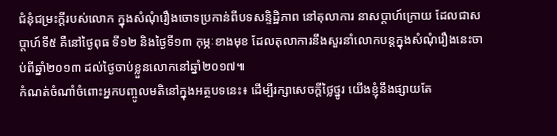ជំនុំជម្រះក្ដីរបស់លោក ក្នុងសំណុំរឿងចោទប្រកាន់ពីបទសន្ទិដ្ឋិភាព នៅតុលាការ នាសប្ដាហ៍ក្រោយ ដែលជាសប្ដាហ៍ទី៥ គឺនៅថ្ងៃពុធ ទី១២ និងថ្ងៃទី១៣ កុម្ភៈខាងមុខ ដែលតុលាការនឹងសួរនាំលោកបន្តក្នុងសំណុំរឿងនេះចាប់ពីឆ្នាំ២០១៣ ដល់ថ្ងៃចាប់ខ្លួនលោកនៅឆ្នាំ២០១៧៕
កំណត់ចំណាំចំពោះអ្នកបញ្ចូលមតិនៅក្នុងអត្ថបទនេះ៖ ដើម្បីរក្សាសេចក្ដីថ្លៃថ្នូរ យើងខ្ញុំនឹងផ្សាយតែ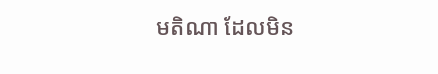មតិណា ដែលមិន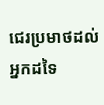ជេរប្រមាថដល់អ្នកដទៃ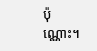ប៉ុណ្ណោះ។